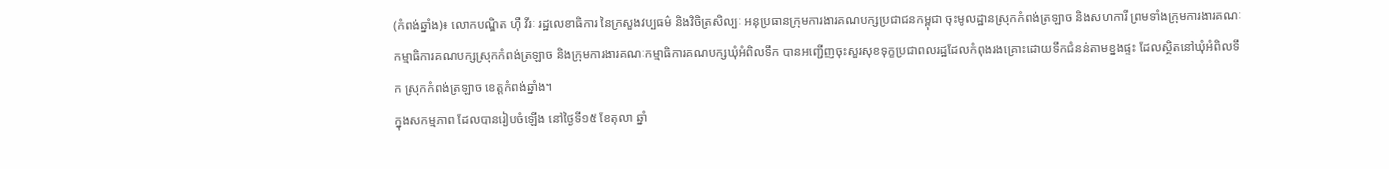(កំពង់ឆ្នាំង)៖ លោកបណ្ឌិត ហ៊ឺ វីរៈ រដ្ឋលេខាធិការ នៃក្រសួងវប្បធម៌ និងវិចិត្រសិល្បៈ អនុប្រធានក្រុមការងារគណបក្សប្រជាជនកម្ពុជា ចុះមូលដ្ឋានស្រុកកំពង់ត្រឡាច និងសហការី ព្រមទាំងក្រុមការងារគណៈកម្មាធិការគណបក្សស្រុកកំពង់ត្រឡាច និងក្រុមការងារគណៈកម្មាធិការគណបក្សឃុំអំពិលទឹក បានអញ្ជើញចុះសួរសុខទុក្ខប្រជាពលរដ្ឋដែលកំពុងរងគ្រោះដោយទឹកជំនន់តាមខ្នងផ្ទះ ដែលស្ថិតនៅឃុំអំពិលទឹក ស្រុកកំពង់ត្រឡាច ខេត្តកំពង់ឆ្នាំង។
ក្នុងសកម្មភាព ដែលបានរៀបចំឡើង នៅថ្ងៃទី១៥ ខែតុលា ឆ្នាំ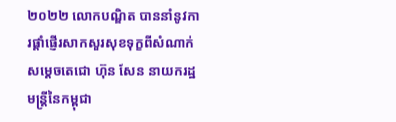២០២២ លោកបណ្ឌិត បាននាំនូវការផ្ដាំផ្ញើរសាកសួរសុខទុក្ខពីសំណាក់ សម្ដេចតេជោ ហ៊ុន សែន នាយករដ្ឋមន្រ្តីនៃកម្ពុជា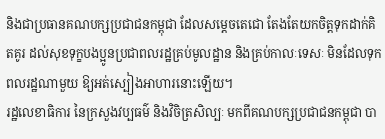និងជាប្រធានគណបក្សប្រជាជនកម្ពុជា ដែលសម្ដេចតេជោ តែងតែយកចិត្តទុកដាក់គិតគូរ ដល់សុខទុក្ខបងប្អូនប្រជាពលរដ្ឋគ្រប់មូលដ្ឋាន និងគ្រប់កាលៈទេសៈ មិនដែលទុកពលរដ្ឋណាមួយ ឱ្យអត់ស្បៀងអាហារនោះឡើយ។
រដ្ឋលេខាធិការ នៃក្រសួងវប្បធម៌ និងវិចិត្រសិល្បៈ មកពីគណបក្សប្រជាជនកម្ពុជា បា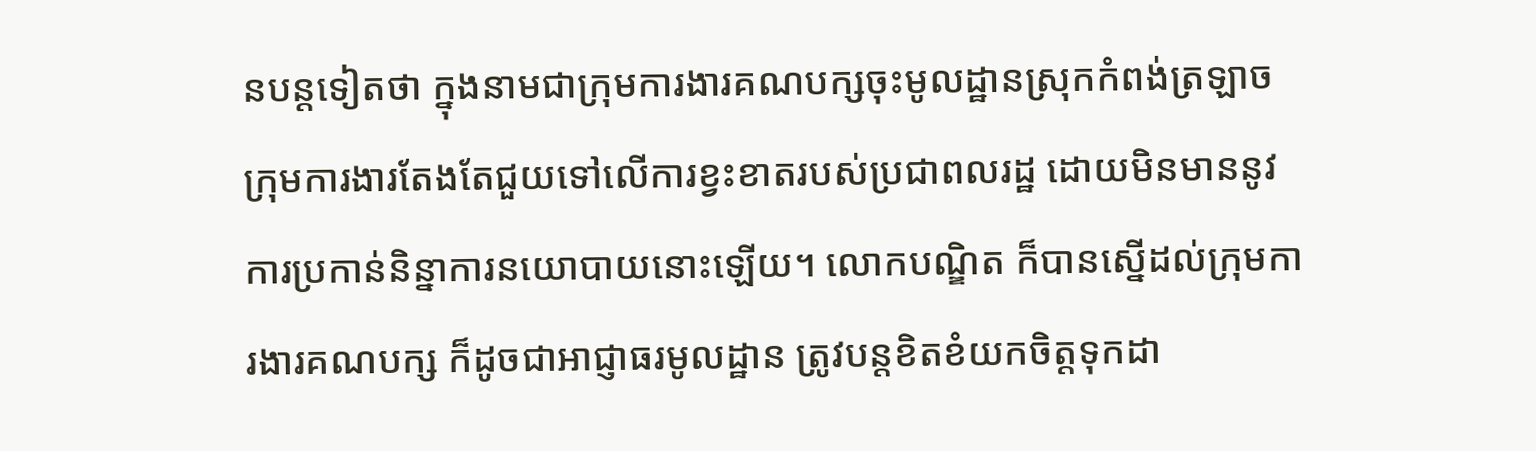នបន្តទៀតថា ក្នុងនាមជាក្រុមការងារគណបក្សចុះមូលដ្ឋានស្រុកកំពង់ត្រឡាច ក្រុមការងារតែងតែជួយទៅលើការខ្វះខាតរបស់ប្រជាពលរដ្ឋ ដោយមិនមាននូវការប្រកាន់និន្នាការនយោបាយនោះឡើយ។ លោកបណ្ឌិត ក៏បានស្នើដល់ក្រុមការងារគណបក្ស ក៏ដូចជាអាជ្ញាធរមូលដ្ឋាន ត្រូវបន្តខិតខំយកចិត្តទុកដា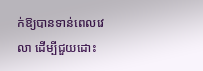ក់ឱ្យបានទាន់ពេលវេលា ដើម្បីជួយដោះ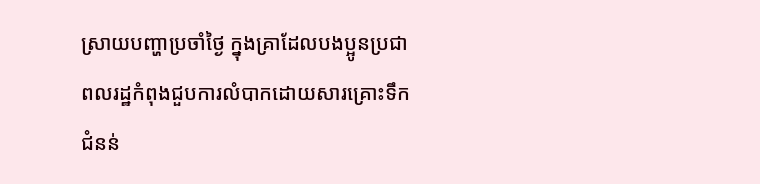ស្រាយបញ្ហាប្រចាំថ្ងៃ ក្នុងគ្រាដែលបងប្អូនប្រជាពលរដ្ឋកំពុងជួបការលំបាកដោយសារគ្រោះទឹកជំនន់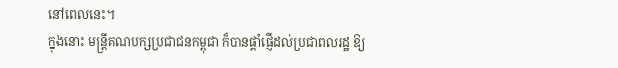នៅពេលនេះ។
ក្នុងនោះ មន្ត្រីគណបក្សប្រជាជនកម្ពុជា ក៏បានផ្ដាំផ្ញើដល់ប្រជាពលរដ្ឋ ឱ្យ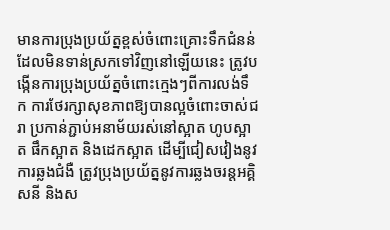មានការប្រុងប្រយ័ត្នខ្ពស់ចំពោះគ្រោះទឹកជំនន់ ដែលមិនទាន់ស្រកទៅវិញនៅឡើយនេះ ត្រូវបង្កើនការប្រុងប្រយ័ត្នចំពោះក្មេងៗពីការលង់ទឹក ការថែរក្សាសុខភាពឱ្យបានល្អចំពោះចាស់ជរា ប្រកាន់ភ្ជាប់អនាម័យរស់នៅស្អាត ហូបស្អាត ផឹកស្អាត និងដេកស្អាត ដើម្បីជៀសវៀងនូវការឆ្លងជំងឺ ត្រូវប្រុងប្រយ័ត្ននូវការឆ្លងចរន្តអគ្គិសនី និងស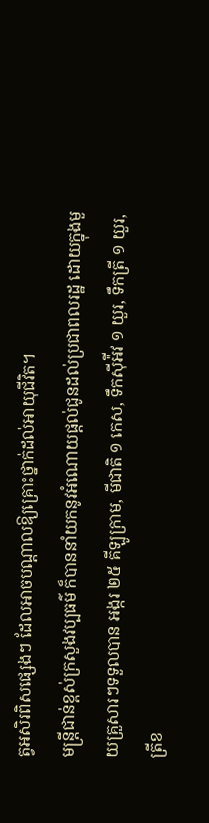ត្វអសិរពិសផ្សេងៗ ដែលអាចបណ្ដាលឱ្យគ្រោះថ្នាក់ដល់អាយុជីវិត។
មន្ត្រីជាន់ខ្ពស់ក្រសួងវប្បធម៌ ក៏បាននាំយកនូវអំណោយផ្ដល់ជូនដល់ប្រជាពលរដ្ឋ ដោយក្នុងមួយគ្រួសារៗទទួលបាន អង្ករ ២៥ គីឡូក្រាម, មីជាតិ ១ កេស, ទឹកស៊ីអ៉ីវ ១ យួរ, ទឹកត្រី ១ យួរ, ត្រីខ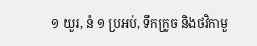១ យួរ, នំ ១ ប្រអប់, ទឹកក្រូច និងថវិកាមួ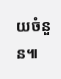យចំនួន៕